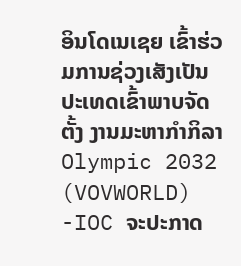ອິນໂດເນເຊຍ ເຂົ້າຮ່ວມການຊ່ວງເສັງເປັນປະເທດເຂົ້າພາບຈັດຕັ້ງ ງານມະຫາກໍາກິລາ Olympic 2032
(VOVWORLD) -IOC ຈະປະກາດ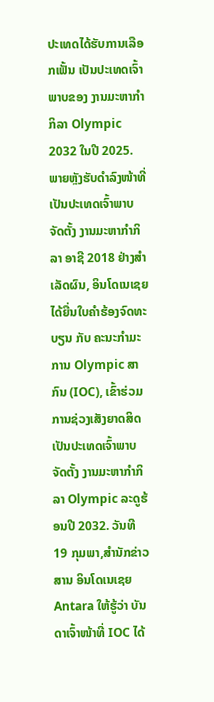ປະເທດໄດ້ຮັບການເລືອກເຟັ້ນ ເປັນປະເທດເຈົ້າພາບຂອງ ງານມະຫາກໍາກິລາ Olympic 2032 ໃນປີ 2025.
ພາຍຫຼັງຮັບດໍາລົງໜ້າທີ່ເປັນປະເທດເຈົ້າພາບຈັດຕັ້ງ ງານມະຫາກໍາກິລາ ອາຊີ 2018 ຢ່າງສໍາເລັດຜົນ, ອິນໂດເນເຊຍ ໄດ້ຍື່ນໃບຄໍາຮ້ອງຈົດທະບຽນ ກັບ ຄະນະກໍາມະການ Olympic ສາກົນ (IOC), ເຂົ້າຮ່ວມການຊ່ວງເສັງຍາດສິດເປັນປະເທດເຈົ້າພາບຈັດຕັ້ງ ງານມະຫາກໍາກິລາ Olympic ລະດູຮ້ອນປີ 2032. ວັນທີ 19 ກຸມພາ,ສໍານັກຂ່າວສານ ອິນໂດເນເຊຍ Antara ໃຫ້ຮູ້ວ່າ ບັນດາເຈົ້າໜ້າທີ່ IOC ໄດ້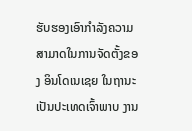ຮັບຮອງເອົາກໍາລັງຄວາມສາມາດໃນການຈັດຕັ້ງຂອງ ອິນໂດເນເຊຍ ໃນຖານະເປັນປະເທດເຈົ້າພາບ ງານ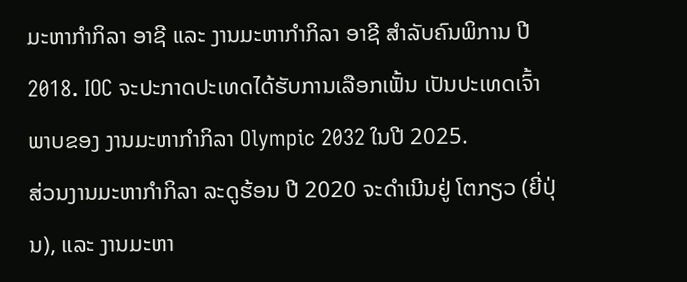ມະຫາກໍາກິລາ ອາຊີ ແລະ ງານມະຫາກໍາກິລາ ອາຊີ ສໍາລັບຄົນພິການ ປີ 2018. IOC ຈະປະກາດປະເທດໄດ້ຮັບການເລືອກເຟັ້ນ ເປັນປະເທດເຈົ້າພາບຂອງ ງານມະຫາກໍາກິລາ Olympic 2032 ໃນປີ 2025.
ສ່ວນງານມະຫາກໍາກິລາ ລະດູຮ້ອນ ປີ 2020 ຈະດໍາເນີນຢູ່ ໂຕກຽວ (ຍີ່ປຸ່ນ), ແລະ ງານມະຫາ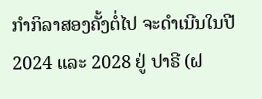ກໍາກິລາສອງຄັ້ງຕໍ່ໄປ ຈະດໍາເນີນໃນປີ 2024 ແລະ 2028 ຢູ່ ປາຣີ (ຝ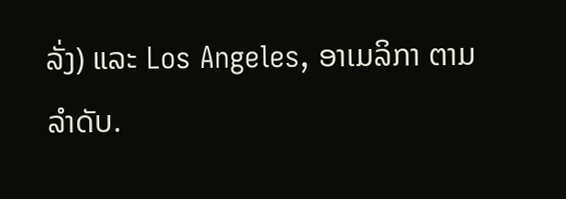ລັ່ງ) ແລະ Los Angeles, ອາເມລິກາ ຕາມລໍາດັບ.